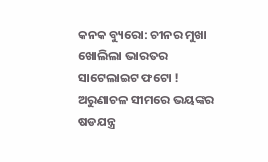କନକ ବ୍ୟୁରୋ: ଚୀନର ମୁଖା ଖୋଲିଲା ଭାରତର ସାଟେଲାଇଟ ଫଟୋ ! ଅରୁଣାଚଳ ସୀମରେ ଭୟଙ୍କର ଷଡଯନ୍ତ୍ର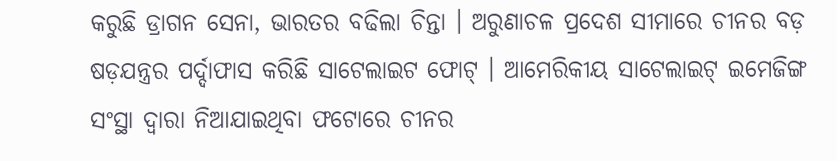କରୁଛି ଡ୍ରାଗନ ସେନା, ଭାରତର ବଢିଲା ଚିନ୍ତା । ଅରୁଣାଚଳ ପ୍ରଦେଶ ସୀମାରେ ଚୀନର ବଡ଼ ଷଡ଼ଯନ୍ତ୍ରର ପର୍ଦ୍ଦାଫାସ କରିଛି ସାଟେଲାଇଟ ଫୋଟ୍ । ଆମେରିକୀୟ ସାଟେଲାଇଟ୍ ଇମେଜିଙ୍ଗ ସଂସ୍ଥା ଦ୍ୱାରା ନିଆଯାଇଥିବା ଫଟୋରେ ଚୀନର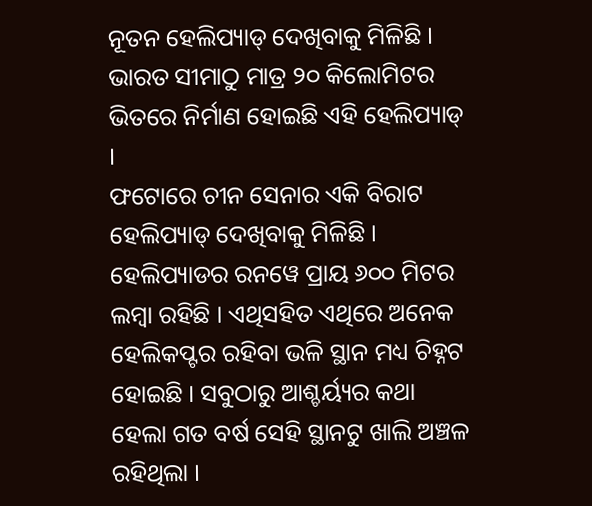ନୂତନ ହେଲିପ୍ୟାଡ୍ ଦେଖିବାକୁ ମିଳିଛି । ଭାରତ ସୀମାଠୁ ମାତ୍ର ୨୦ କିଲୋମିଟର ଭିତରେ ନିର୍ମାଣ ହୋଇଛି ଏହି ହେଲିପ୍ୟାଡ୍ ।
ଫଟୋରେ ଚୀନ ସେନାର ଏକି ବିରାଟ ହେଲିପ୍ୟାଡ୍ ଦେଖିବାକୁ ମିଳିଛି । ହେଲିପ୍ୟାଡର ରନୱେ ପ୍ରାୟ ୬୦୦ ମିଟର ଲମ୍ବା ରହିଛି । ଏଥିସହିତ ଏଥିରେ ଅନେକ ହେଲିକପ୍ଟର ରହିବା ଭଳି ସ୍ଥାନ ମଧ୍ୟ ଚିହ୍ନଟ ହୋଇଛି । ସବୁଠାରୁ ଆଶ୍ଚର୍ୟ୍ୟର କଥା ହେଲା ଗତ ବର୍ଷ ସେହି ସ୍ଥାନଟୁ ଖାଲି ଅଞ୍ଚଳ ରହିଥିଲା ।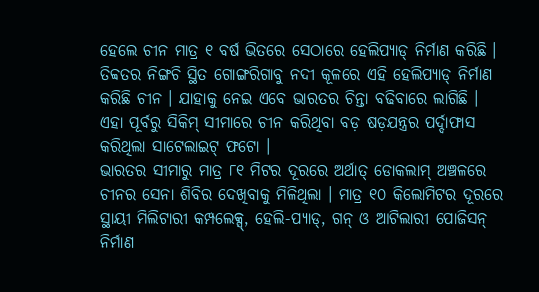ହେଲେ ଚୀନ ମାତ୍ର ୧ ବର୍ଷ ଭିତରେ ସେଠାରେ ହେଲିପ୍ୟାଡ୍ ନିର୍ମାଣ କରିଛି । ତିବ୍ବତର ନିଙ୍ଗଚି ସ୍ଥିତ ଗୋଙ୍ଗରିଗାବୁ ନଦୀ କୂଳରେ ଏହି ହେଲିପ୍ୟାଡ୍ ନିର୍ମାଣ କରିଛି ଚୀନ । ଯାହାକୁ ନେଇ ଏବେ ଭାରତର ଚିନ୍ତା ବଢିବାରେ ଲାଗିଛି । ଏହା ପୂର୍ବରୁ ସିକିମ୍ ସୀମାରେ ଚୀନ କରିଥିବା ବଡ଼ ଷଡ଼ଯନ୍ତ୍ରର ପର୍ଦ୍ଦାଫାସ କରିଥିଲା ସାଟେଲାଇଟ୍ ଫଟୋ ।
ଭାରତର ସୀମାରୁ ମାତ୍ର ୮୧ ମିଟର ଦୂରରେ ଅର୍ଥାତ୍ ଡୋକଲାମ୍ ଅଞ୍ଚଳରେ ଚୀନର ସେନା ଶିବିର ଦେଖିବାକୁ ମିଳିଥିଲା । ମାତ୍ର ୧୦ କିଲୋମିଟର ଦୂରରେ ସ୍ଥାୟୀ ମିଲିଟାରୀ କମ୍ପଲେକ୍ସ୍, ହେଲି-ପ୍ୟାଡ୍, ଗନ୍ ଓ ଆଟିଲାରୀ ପୋଜିସନ୍ ନିର୍ମାଣ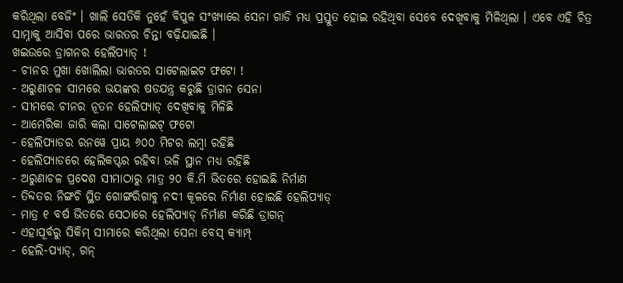କରିଥିଲା ବେଜିଂ । ଖାଲି ସେତିକି ନୁହେଁ ବିପୁଳ ସଂଖ୍ୟାରେ ସେନା ଗାଡି ମଧ୍ୟ ପ୍ରସ୍ତୁତ ହୋଇ ରହିଥିବା ସେବେ ଦେଖିବାକୁ ମିଳିଥିଲା । ଏବେ ଏହି ଚିତ୍ର ସାମ୍ନାକୁ ଆସିବା ପରେ ଭାରତର ଚିନ୍ତା ବଢ଼ିଯାଇଛି ।
ଖଇଉରେ ଡ୍ରାଗନର ହେଲିପ୍ୟାଡ୍ !
- ଚୀନର ମୁଖା ଖୋଲିଲା ଭାରତର ସାଟେଲାଇଟ ଫଟୋ !
- ଅରୁଣାଚଳ ସୀମରେ ଭୟଙ୍କର ଷଡଯନ୍ତ୍ର କରୁଛି ଡ୍ରାଗନ ସେନା
- ସୀମରେ ଚୀନର ନୂତନ ହେଲିପ୍ୟାଡ୍ ଦେଖିବାକୁ ମିଳିଛି
- ଆମେରିକା ଜାରି କଲା ସାଟେଲାଇଟ୍ ଫଟୋ
- ହେଲିପ୍ୟାଡର ରନୱେ ପ୍ରାୟ ୬୦୦ ମିଟର ଲମ୍ବା ରହିଛି
- ହେଲିପ୍ୟାଡରେ ହେଲିକପ୍ଟର ରହିବା ଭଳି ସ୍ଥାନ ମଧ୍ୟ ରହିଛି
- ଅରୁଣାଚଳ ପ୍ରଦେଶ ସୀମାଠାରୁ ମାତ୍ର ୨୦ କି.ମି ଭିତରେ ହୋଇଛି ନିର୍ମାଣ
- ତିବ୍ଦତର ନିଙ୍ଗଚି ସ୍ଥିତ ଗୋଙ୍ଗରିଗାବୁ ନଦୀ କୂଳରେ ନିର୍ମାଣ ହୋଇଛି ହେଲିପ୍ୟାଡ୍
- ମାତ୍ର ୧ ବର୍ଷ ଭିତରେ ସେଠାରେ ହେଲିପ୍ୟାଡ୍ ନିର୍ମାଣ କରିଛି ଡ୍ରାଗନ୍
- ଏହାପୂର୍ବରୁ ସିକିମ୍ ସୀମାରେ କରିଥିଲା ସେନା ବେସ୍ କ୍ୟାମ୍ପ୍
- ହେଲି-ପ୍ୟାଡ୍, ଗନ୍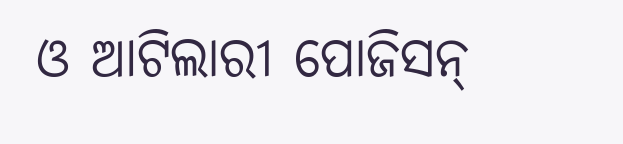ଓ ଆଟିଲାରୀ ପୋଜିସନ୍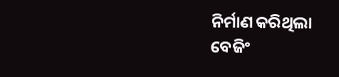ନିର୍ମାଣ କରିଥିଲା ବେଜିଂ